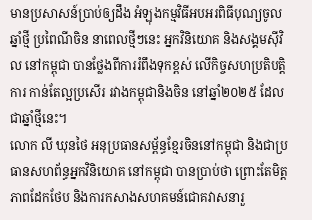មានប្រសាសន៍ប្រាប់ឲ្យដឹង អំឡុងកម្មវិធីអបអរពិធីបុណ្យចូលឆ្នាំថ្មី ប្រពៃណីចិន នាពេលថ្មីៗនេះ អ្នកវិនិយោគ និងសង្គមស៊ីវិល នៅកម្ពុជា បានថ្លែងពីការរំពឹងទុកខ្ពស់ លើកិច្ចសហប្រតិបត្តិការ កាន់តែល្អប្រសើរ រវាងកម្ពុជានិងចិន នៅឆ្នាំ២០២៥ ដែលជាឆ្នាំថ្មីនេះ។
លោក លី ឃុនថៃ អនុប្រធានសម្ព័ន្ធខ្មែរចិននៅកម្ពុជា និងជាប្រធានសហព័ន្ធអ្នកវិនិយោគ នៅកម្ពុជា បានប្រាប់ថា ព្រោះតែមិត្តភាពដែកថែប និងការកសាងសហគមន៍ជោគវាសនារួ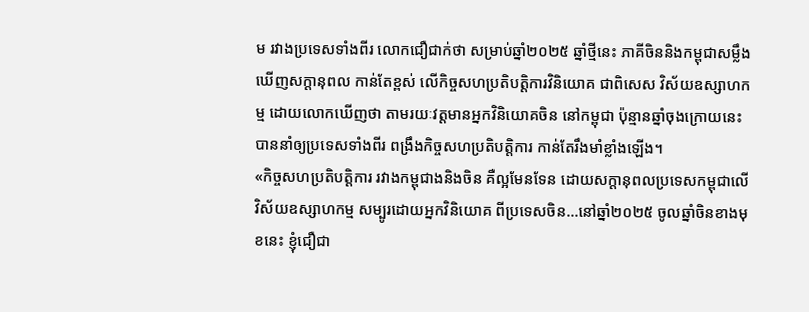ម រវាងប្រទេសទាំងពីរ លោកជឿជាក់ថា សម្រាប់ឆ្នាំ២០២៥ ឆ្នាំថ្មីនេះ ភាគីចិននិងកម្ពុជាសម្លឹងឃើញសក្តានុពល កាន់តែខ្ពស់ លើកិច្ចសហប្រតិបត្តិការវិនិយោគ ជាពិសេស វិស័យឧស្សាហកម្ម ដោយលោកឃើញថា តាមរយៈវត្តមានអ្នកវិនិយោគចិន នៅកម្ពុជា ប៉ុន្មានឆ្នាំចុងក្រោយនេះ បាននាំឲ្យប្រទេសទាំងពីរ ពង្រឹងកិច្ចសហប្រតិបត្តិការ កាន់តែរឹងមាំខ្លាំងឡើង។
«កិច្ចសហប្រតិបត្តិការ រវាងកម្ពុជាងនិងចិន គឺល្អមែនទែន ដោយសក្តានុពលប្រទេសកម្ពុជាលើ វិស័យឧស្សាហកម្ម សម្បូរដោយអ្នកវិនិយោគ ពីប្រទេសចិន…នៅឆ្នាំ២០២៥ ចូលឆ្នាំចិនខាងមុខនេះ ខ្ញុំជឿជា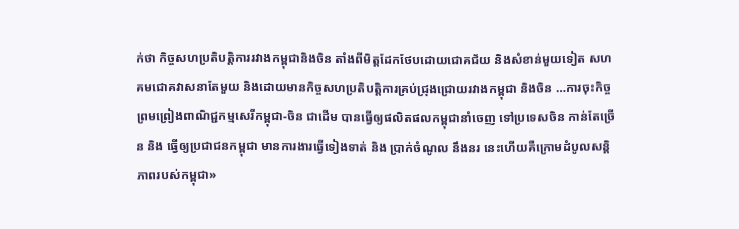ក់ថា កិច្ចសហប្រតិបត្តិការរវាងកម្ពុជានិងចិន តាំងពីមិត្តដែកថែបដោយជោគជ័យ និងសំខាន់មួយទៀត សហគមជោគវាសនាតែមួយ និងដោយមានកិច្ចសហប្រតិបត្តិការគ្រប់ជ្រុងជ្រោយរវាងកម្ពុជា និងចិន …ការចុះកិច្ចព្រមព្រៀងពាណិជ្ជកម្មសេរីកម្ពុជា-ចិន ជាដើម បានធ្វើឲ្យផលិតផលកម្ពុជានាំចេញ ទៅប្រទេសចិន កាន់តែច្រើន និង ធ្វើឲ្យប្រជាជនកម្ពុជា មានការងារធ្វើទៀងទាត់ និង ប្រាក់ចំណូល នឹងនរ នេះហើយគឺក្រោមដំបូលសន្តិភាពរបស់កម្ពុជា»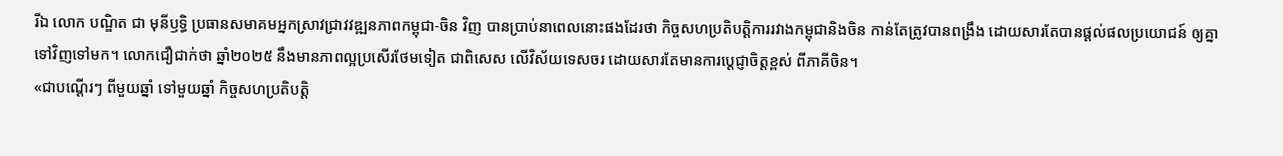រីឯ លោក បណ្ឌិត ជា មុនីឫទ្ធិ ប្រធានសមាគមអ្នកស្រាវជ្រាវវឌ្ឍនភាពកម្ពុជា-ចិន វិញ បានប្រាប់នាពេលនោះផងដែរថា កិច្ចសហប្រតិបត្តិការរវាងកម្ពុជានិងចិន កាន់តែត្រូវបានពង្រឹង ដោយសារតែបានផ្តល់ផលប្រយោជន៍ ឲ្យគ្នា ទៅវិញទៅមក។ លោកជឿជាក់ថា ឆ្នាំ២០២៥ នឹងមានភាពល្អប្រសើរថែមទៀត ជាពិសេស លើវិស័យទេសចរ ដោយសារតែមានការប្តេជ្ញាចិត្តខ្ពស់ ពីភាគីចិន។
«ជាបណ្តើរៗ ពីមួយឆ្នាំ ទៅមួយឆ្នាំ កិច្ចសហប្រតិបត្តិ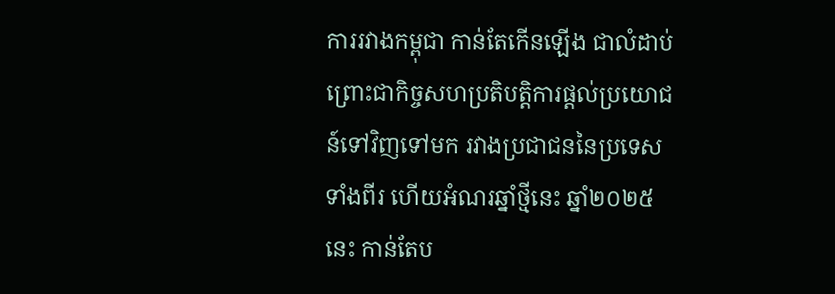ការរវាងកម្ពុជា កាន់តែកើនឡើង ជាលំដាប់ ព្រោះជាកិច្ចសហប្រតិបត្តិការផ្តល់ប្រយោជន៍ទៅវិញទៅមក រវាងប្រជាជននៃប្រទេសទាំងពីរ ហើយអំណរឆ្នាំថ្មីនេះ ឆ្នាំ២០២៥នេះ កាន់តែប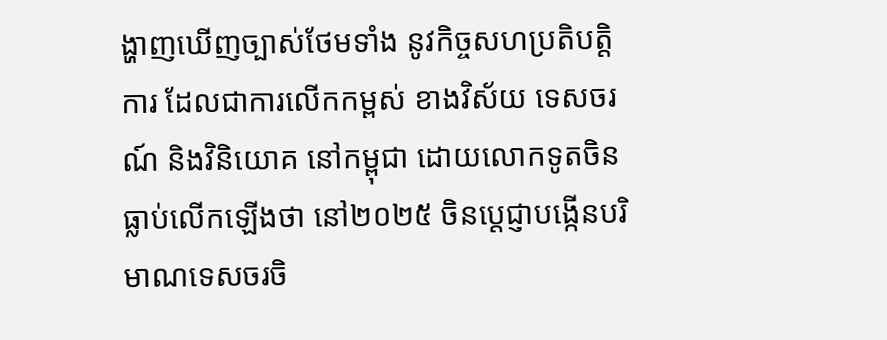ង្ហាញឃើញច្បាស់ថែមទាំង នូវកិច្ចសហប្រតិបត្តិការ ដែលជាការលើកកម្ពស់ ខាងវិស័យ ទេសចរណ៍ និងវិនិយោគ នៅកម្ពុជា ដោយលោកទូតចិនធ្លាប់លើកឡើងថា នៅ២០២៥ ចិនប្តេជ្ញាបង្កើនបរិមាណទេសចរចិ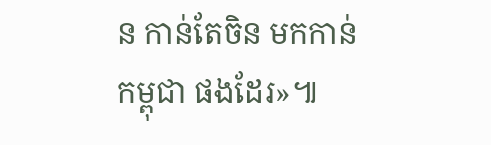ន កាន់តែចិន មកកាន់កម្ពុជា ផងដែរ»៕